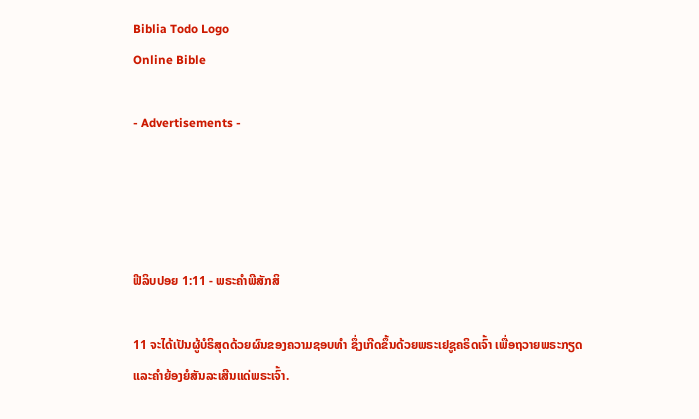Biblia Todo Logo
Online Bible

- Advertisements -




ຟີລິບປອຍ 1:11 - ພຣະຄຳພີສັກສິ

11 ຈະໄດ້ເປັນຜູ້ບໍຣິສຸດດ້ວຍຜົນຂອງຄວາມຊອບທຳ ຊຶ່ງເກີດຂຶ້ນດ້ວຍພຣະເຢຊູຄຣິດເຈົ້າ ເພື່ອຖວາຍພຣະກຽດ ແລະຄຳຍ້ອງຍໍສັນລະເສີນແດ່ພຣະເຈົ້າ.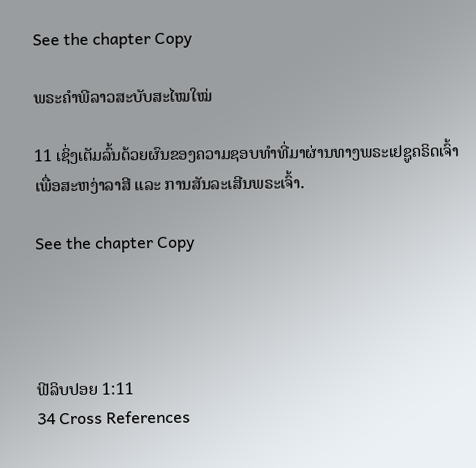See the chapter Copy

ພຣະຄຳພີລາວສະບັບສະໄໝໃໝ່

11 ເຊິ່ງເຕັມລົ້ນດ້ວຍຜົນຂອງຄວາມຊອບທຳທີ່ມາຜ່ານທາງພຣະເຢຊູຄຣິດເຈົ້າ ເພື່ອສະຫງ່າລາສີ ແລະ ການສັນລະເສີນພຣະເຈົ້າ.

See the chapter Copy




ຟີລິບປອຍ 1:11
34 Cross References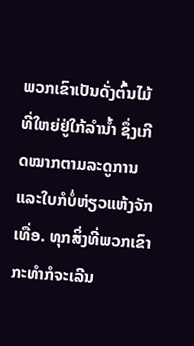ພວກເຂົາເປັນດັ່ງຕົ້ນໄມ້ທີ່ໃຫຍ່ຢູ່ໃກ້ລຳນໍ້າ ຊຶ່ງເກີດໝາກຕາມລະດູການ ແລະໃບກໍບໍ່ຫ່ຽວແຫ້ງຈັກເທື່ອ. ທຸກສິ່ງທີ່ພວກເຂົາກະທຳກໍຈະເລີນ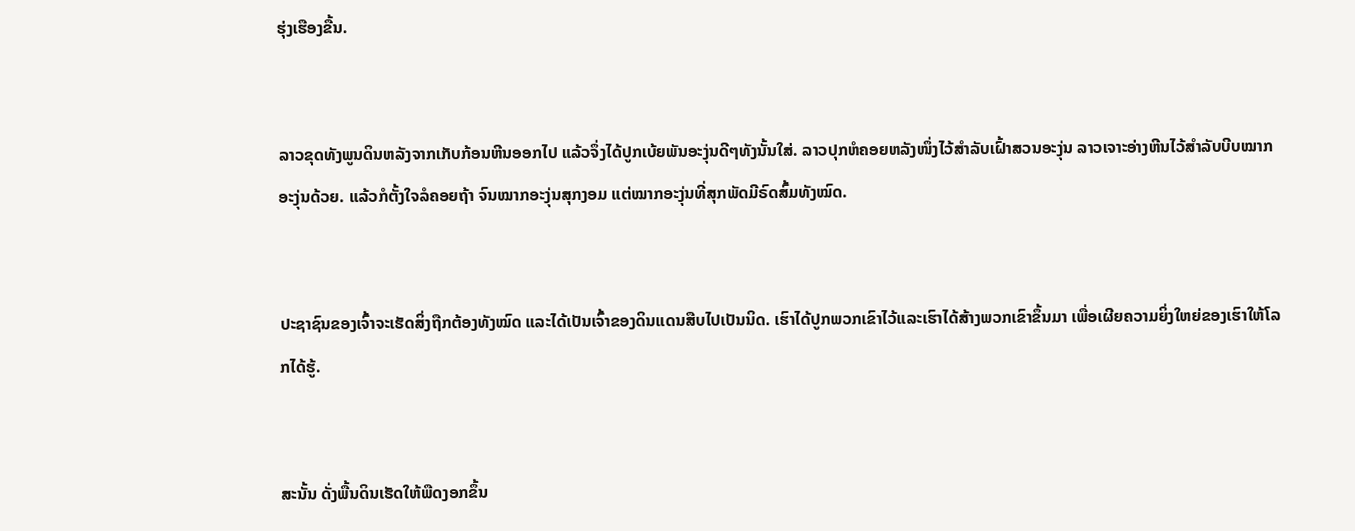ຮຸ່ງເຮືອງຂື້ນ.


ລາວຂຸດທັງພູນດິນຫລັງຈາກເກັບກ້ອນຫີນອອກໄປ ແລ້ວຈຶ່ງໄດ້ປູກເບ້ຍພັນອະງຸ່ນດີໆທັງນັ້ນໃສ່. ລາວປຸກຫໍຄອຍຫລັງໜຶ່ງໄວ້ສຳລັບເຝົ້າສວນອະງຸ່ນ ລາວເຈາະອ່າງຫີນໄວ້ສຳລັບບີບໝາກອະງຸ່ນດ້ວຍ. ແລ້ວກໍຕັ້ງໃຈລໍຄອຍຖ້າ ຈົນໝາກອະງຸ່ນສຸກງອມ ແຕ່ໝາກອະງຸ່ນທີ່ສຸກພັດມີຣົດສົ້ມທັງໝົດ.


ປະຊາຊົນຂອງເຈົ້າຈະເຮັດສິ່ງຖືກຕ້ອງທັງໝົດ ແລະໄດ້ເປັນເຈົ້າຂອງດິນແດນສືບໄປເປັນນິດ. ເຮົາໄດ້ປູກພວກເຂົາໄວ້ແລະເຮົາໄດ້ສ້າງພວກເຂົາຂຶ້ນມາ ເພື່ອເຜີຍຄວາມຍິ່ງໃຫຍ່ຂອງເຮົາໃຫ້ໂລກໄດ້ຮູ້.


ສະນັ້ນ ດັ່ງພື້ນດິນເຮັດໃຫ້ພືດງອກຂຶ້ນ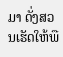ມາ ດັ່ງສວນເຮັດໃຫ້ພື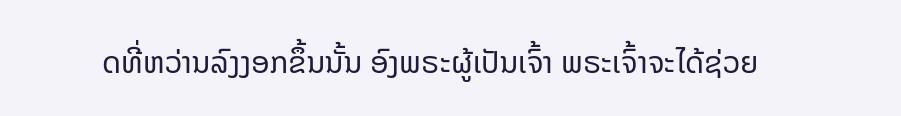ດທີ່ຫວ່ານລົງງອກຂຶ້ນນັ້ນ ອົງພຣະຜູ້ເປັນເຈົ້າ ພຣະເຈົ້າຈະໄດ້ຊ່ວຍ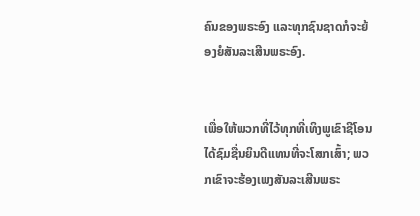ຄົນຂອງພຣະອົງ ແລະທຸກຊົນຊາດກໍຈະຍ້ອງຍໍສັນລະເສີນພຣະອົງ.


ເພື່ອໃຫ້ພວກທີ່ໄວ້ທຸກທີ່ເທິງພູເຂົາຊີໂອນ ໄດ້ຊົມຊື່ນຍິນດີແທນທີ່ຈະໂສກເສົ້າ; ພວກເຂົາຈະຮ້ອງເພງສັນລະເສີນພຣະ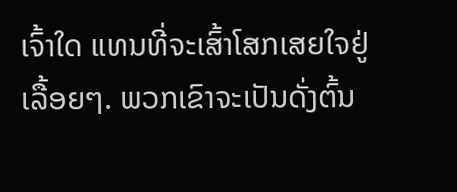ເຈົ້າໃດ ແທນທີ່ຈະເສົ້າໂສກເສຍໃຈຢູ່ເລື້ອຍໆ. ພວກເຂົາຈະເປັນດັ່ງຕົ້ນ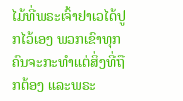ໄມ້ທີ່ພຣະເຈົ້າຢາເວໄດ້ປູກໄວ້ເອງ ພວກເຂົາທຸກຄົນຈະກະທຳແຕ່ສິ່ງທີ່ຖືກຕ້ອງ ແລະພຣະ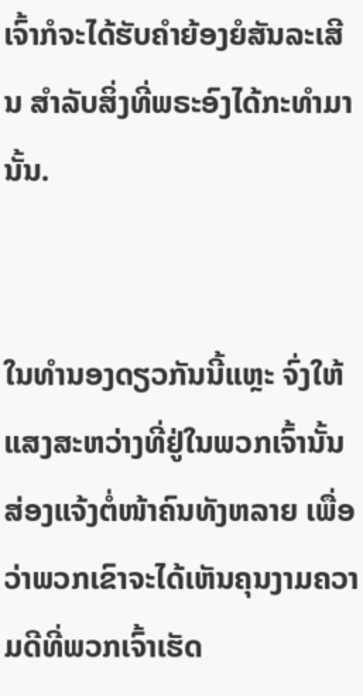ເຈົ້າກໍຈະໄດ້ຮັບຄຳຍ້ອງຍໍສັນລະເສີນ ສຳລັບສິ່ງທີ່ພຣະອົງໄດ້ກະທຳມານັ້ນ.


ໃນທຳນອງດຽວກັນນີ້ແຫຼະ ຈົ່ງໃຫ້ແສງສະຫວ່າງທີ່ຢູ່ໃນພວກເຈົ້ານັ້ນສ່ອງແຈ້ງຕໍ່ໜ້າຄົນທັງຫລາຍ ເພື່ອວ່າພວກເຂົາຈະໄດ້ເຫັນຄຸນງາມຄວາມດີທີ່ພວກເຈົ້າເຮັດ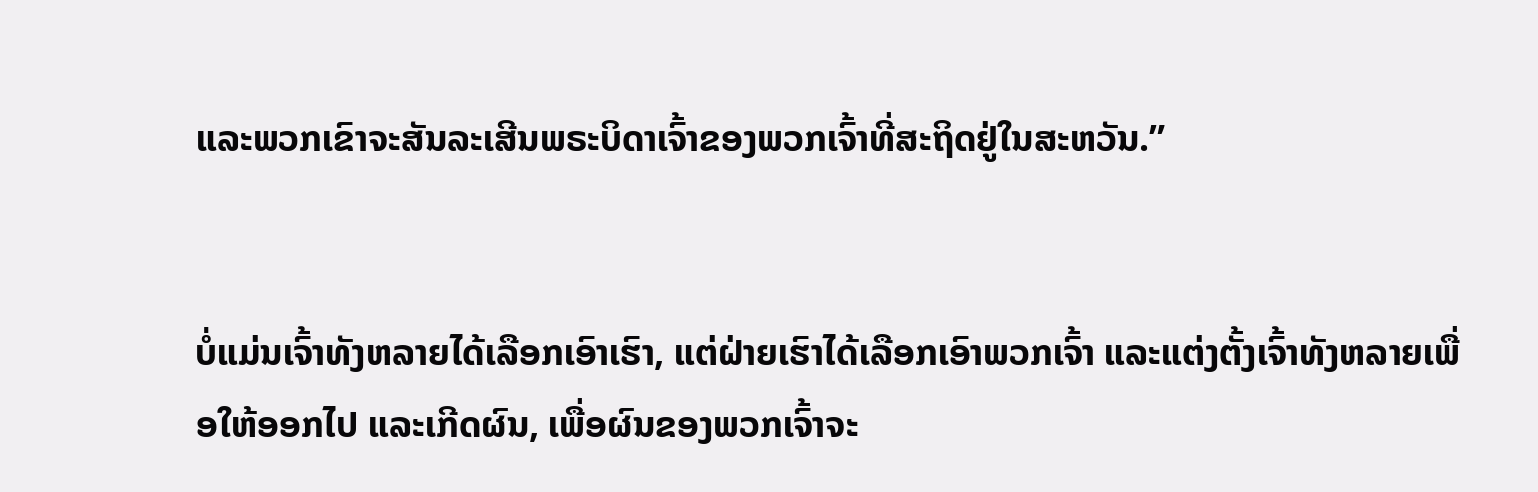ແລະພວກເຂົາຈະສັນລະເສີນພຣະບິດາເຈົ້າຂອງພວກເຈົ້າທີ່ສະຖິດຢູ່ໃນສະຫວັນ.”


ບໍ່ແມ່ນເຈົ້າທັງຫລາຍໄດ້ເລືອກເອົາເຮົາ, ແຕ່ຝ່າຍເຮົາໄດ້ເລືອກເອົາພວກເຈົ້າ ແລະແຕ່ງຕັ້ງເຈົ້າທັງຫລາຍເພື່ອໃຫ້ອອກໄປ ແລະເກີດຜົນ, ເພື່ອຜົນຂອງພວກເຈົ້າຈະ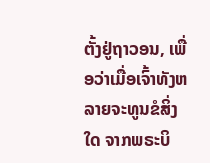ຕັ້ງຢູ່ຖາວອນ, ເພື່ອວ່າເມື່ອເຈົ້າທັງຫລາຍຈະທູນຂໍສິ່ງໃດ ຈາກພຣະບິ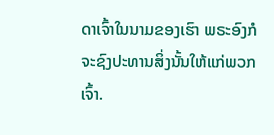ດາເຈົ້າໃນນາມຂອງເຮົາ ພຣະອົງກໍຈະຊົງປະທານສິ່ງນັ້ນໃຫ້ແກ່ພວກເຈົ້າ.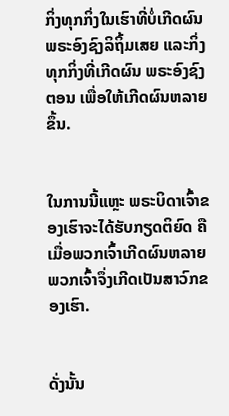ກິ່ງທຸກກິ່ງໃນເຮົາທີ່ບໍ່ເກີດຜົນ ພຣະອົງຊົງລິຖິ້ມເສຍ ແລະກິ່ງທຸກກິ່ງທີ່ເກີດຜົນ ພຣະອົງຊົງຕອນ ເພື່ອໃຫ້ເກີດຜົນຫລາຍຂຶ້ນ.


ໃນການນີ້ແຫຼະ ພຣະບິດາເຈົ້າຂອງເຮົາຈະໄດ້ຮັບກຽດຕິຍົດ ຄືເມື່ອພວກເຈົ້າເກີດຜົນຫລາຍ ພວກເຈົ້າຈຶ່ງເກີດເປັນສາວົກຂອງເຮົາ.


ດັ່ງນັ້ນ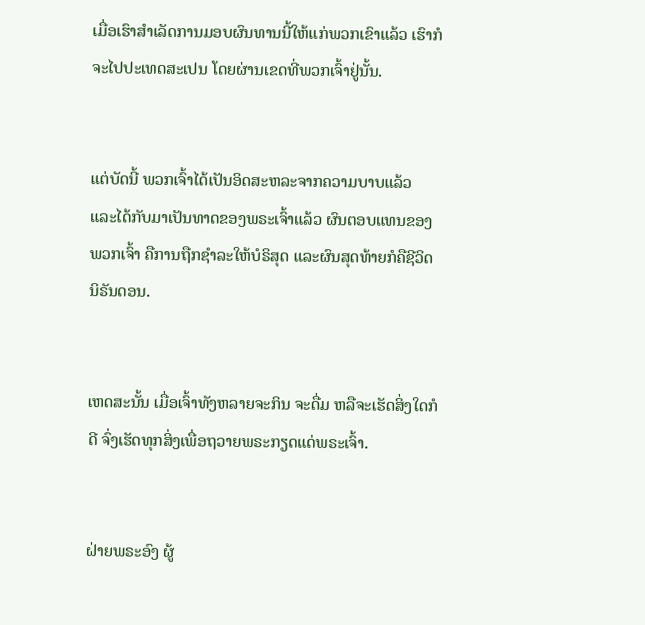ເມື່ອເຮົາສຳເລັດການມອບຜົນທານນີ້ໃຫ້ແກ່ພວກເຂົາແລ້ວ ເຮົາກໍຈະໄປປະເທດສະເປນ ໂດຍຜ່ານເຂດທີ່ພວກເຈົ້າຢູ່ນັ້ນ.


ແຕ່ບັດນີ້ ພວກເຈົ້າໄດ້ເປັນອິດສະຫລະຈາກຄວາມບາບແລ້ວ ແລະໄດ້ກັບມາເປັນທາດຂອງພຣະເຈົ້າແລ້ວ ຜົນຕອບແທນຂອງພວກເຈົ້າ ຄືການຖືກຊຳລະໃຫ້ບໍຣິສຸດ ແລະຜົນສຸດທ້າຍກໍຄືຊີວິດນິຣັນດອນ.


ເຫດສະນັ້ນ ເມື່ອເຈົ້າທັງຫລາຍຈະກິນ ຈະດື່ມ ຫລືຈະເຮັດສິ່ງໃດກໍດີ ຈົ່ງເຮັດທຸກສິ່ງເພື່ອຖວາຍພຣະກຽດແດ່ພຣະເຈົ້າ.


ຝ່າຍພຣະອົງ ຜູ້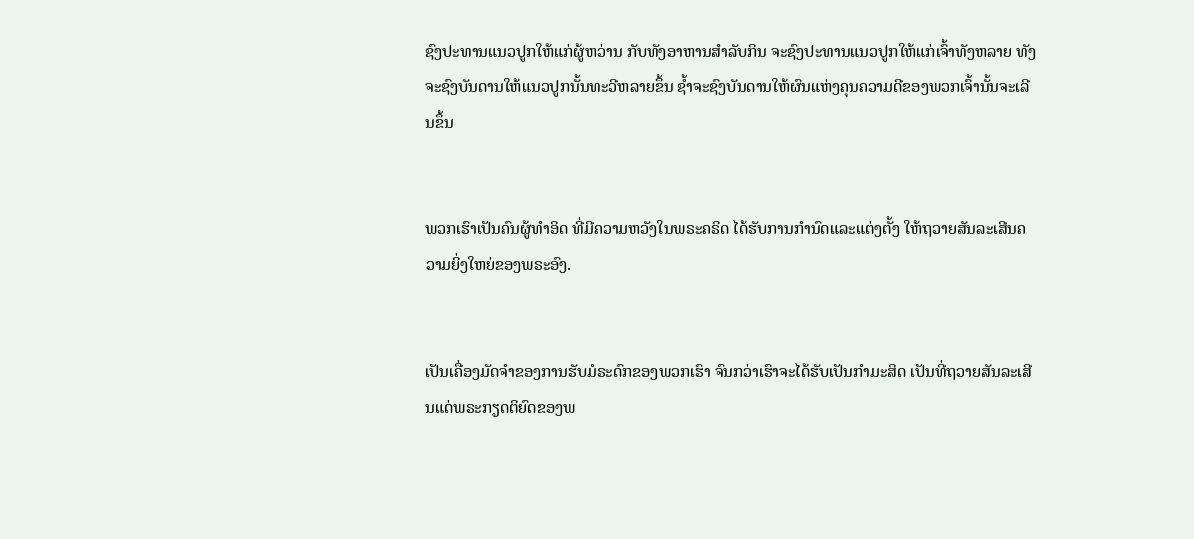ຊົງປະທານແນວປູກໃຫ້ແກ່ຜູ້ຫວ່ານ ກັບທັງອາຫານສຳລັບກິນ ຈະຊົງປະທານແນວປູກໃຫ້ແກ່ເຈົ້າທັງຫລາຍ ທັງຈະຊົງບັນດານໃຫ້ແນວປູກນັ້ນທະວີຫລາຍຂຶ້ນ ຊໍ້າຈະຊົງບັນດານໃຫ້ຜົນແຫ່ງຄຸນຄວາມດີຂອງພວກເຈົ້ານັ້ນຈະເລີນຂຶ້ນ


ພວກເຮົາເປັນຄົນຜູ້ທຳອິດ ທີ່ມີຄວາມຫວັງໃນພຣະຄຣິດ ໄດ້ຮັບການກຳນົດແລະແຕ່ງຕັ້ງ ໃຫ້ຖວາຍສັນລະເສີນຄວາມຍິ່ງໃຫຍ່ຂອງພຣະອົງ.


ເປັນເຄື່ອງມັດຈຳຂອງການຮັບມໍຣະດົກຂອງພວກເຮົາ ຈົນກວ່າເຮົາຈະໄດ້ຮັບເປັນກຳມະສິດ ເປັນທີ່ຖວາຍສັນລະເສີນແດ່ພຣະກຽດຕິຍົດຂອງພ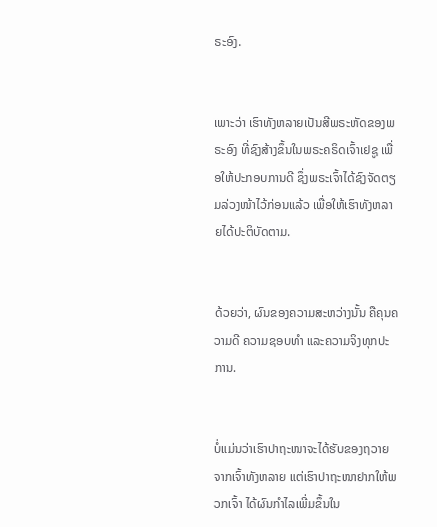ຣະອົງ.


ເພາະວ່າ ເຮົາທັງຫລາຍເປັນສີພຣະຫັດຂອງພຣະອົງ ທີ່ຊົງສ້າງຂຶ້ນໃນພຣະຄຣິດເຈົ້າເຢຊູ ເພື່ອໃຫ້ປະກອບການດີ ຊຶ່ງພຣະເຈົ້າໄດ້ຊົງຈັດຕຽມລ່ວງໜ້າໄວ້ກ່ອນແລ້ວ ເພື່ອໃຫ້ເຮົາທັງຫລາຍໄດ້ປະຕິບັດຕາມ.


ດ້ວຍວ່າ, ຜົນຂອງຄວາມສະຫວ່າງນັ້ນ ຄືຄຸນຄວາມດີ ຄວາມຊອບທຳ ແລະຄວາມຈິງທຸກປະການ.


ບໍ່ແມ່ນວ່າເຮົາປາຖະໜາຈະໄດ້ຮັບຂອງຖວາຍຈາກເຈົ້າທັງຫລາຍ ແຕ່ເຮົາປາຖະໜາຢາກໃຫ້ພວກເຈົ້າ ໄດ້ຜົນກຳໄລເພີ່ມຂຶ້ນໃນ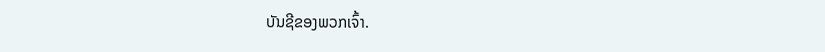ບັນຊີຂອງພວກເຈົ້າ.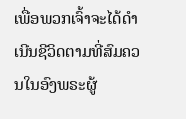ເພື່ອພວກເຈົ້າຈະໄດ້ດຳເນີນຊີວິດຕາມທີ່ສົມຄວນໃນອົງພຣະຜູ້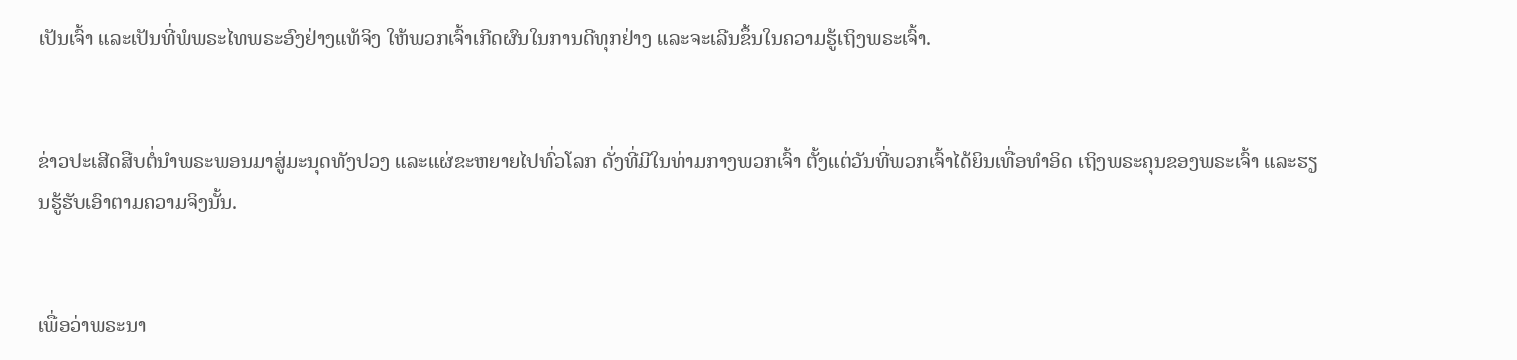ເປັນເຈົ້າ ແລະເປັນທີ່ພໍພຣະໄທພຣະອົງຢ່າງແທ້ຈິງ ໃຫ້ພວກເຈົ້າເກີດຜົນໃນການດີທຸກຢ່າງ ແລະຈະເລີນຂຶ້ນໃນຄວາມຮູ້ເຖິງພຣະເຈົ້າ.


ຂ່າວປະເສີດສືບຕໍ່ນຳພຣະພອນມາສູ່ມະນຸດທັງປວງ ແລະແຜ່ຂະຫຍາຍໄປທົ່ວໂລກ ດັ່ງທີ່ມີໃນທ່າມກາງພວກເຈົ້າ ຕັ້ງແຕ່ວັນທີ່ພວກເຈົ້າໄດ້ຍິນເທື່ອທຳອິດ ເຖິງພຣະຄຸນຂອງພຣະເຈົ້າ ແລະຮຽນຮູ້ຮັບເອົາຕາມຄວາມຈິງນັ້ນ.


ເພື່ອວ່າພຣະນາ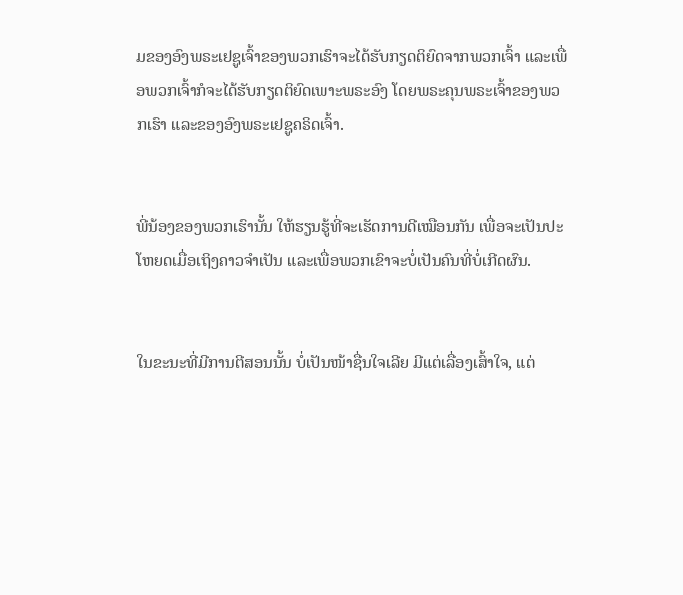ມຂອງອົງພຣະເຢຊູເຈົ້າຂອງພວກເຮົາຈະໄດ້ຮັບກຽດຕິຍົດຈາກພວກເຈົ້າ ແລະເພື່ອພວກເຈົ້າກໍຈະໄດ້ຮັບກຽດຕິຍົດເພາະພຣະອົງ ໂດຍພຣະຄຸນພຣະເຈົ້າຂອງພວກເຮົາ ແລະຂອງອົງພຣະເຢຊູຄຣິດເຈົ້າ.


ພີ່ນ້ອງຂອງພວກເຮົານັ້ນ ໃຫ້ຮຽນຮູ້ທີ່ຈະເຮັດການດີເໝືອນກັນ ເພື່ອຈະເປັນປະໂຫຍດເມື່ອເຖິງຄາວຈຳເປັນ ແລະເພື່ອພວກເຂົາຈະບໍ່ເປັນຄົນທີ່ບໍ່ເກີດຜົນ.


ໃນຂະນະທີ່ມີການຕີສອນນັ້ນ ບໍ່ເປັນໜ້າຊື່ນໃຈເລີຍ ມີແຕ່ເລື່ອງເສົ້າໃຈ, ແຕ່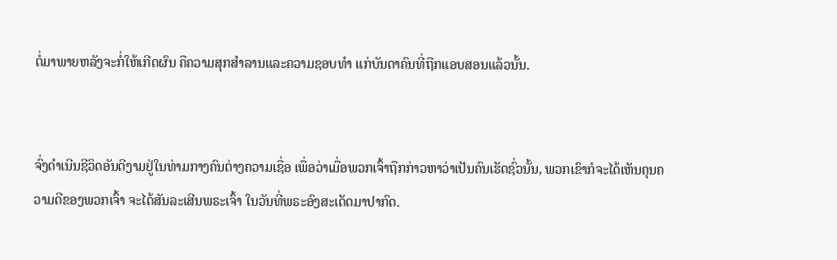ຕໍ່ມາພາຍຫລັງຈະກໍ່ໃຫ້ເກີດຜົນ ຄືຄວາມສຸກສຳລານແລະຄວາມຊອບທຳ ແກ່ບັນດາຄົນທີ່ຖືກແອບສອນແລ້ວນັ້ນ.


ຈົ່ງດຳເນີນຊີວິດອັນດີງາມຢູ່ໃນທ່າມກາງຄົນຕ່າງຄວາມເຊື່ອ ເພື່ອວ່າເມື່ອພວກເຈົ້າຖືກກ່າວຫາວ່າເປັນຄົນເຮັດຊົ່ວນັ້ນ, ພວກເຂົາກໍຈະໄດ້ເຫັນຄຸນຄວາມດີຂອງພວກເຈົ້າ ຈະໄດ້ສັນລະເສີນພຣະເຈົ້າ ໃນວັນທີ່ພຣະອົງສະເດັດມາປາກົດ.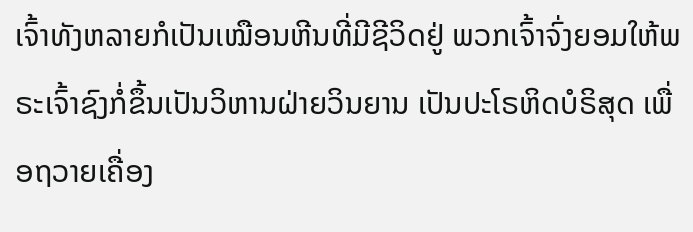ເຈົ້າທັງຫລາຍກໍເປັນເໝືອນຫີນທີ່ມີຊີວິດຢູ່ ພວກເຈົ້າຈົ່ງຍອມໃຫ້ພຣະເຈົ້າຊົງກໍ່ຂຶ້ນເປັນວິຫານຝ່າຍວິນຍານ ເປັນປະໂຣຫິດບໍຣິສຸດ ເພື່ອຖວາຍເຄື່ອງ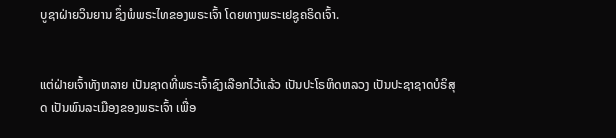ບູຊາຝ່າຍວິນຍານ ຊຶ່ງພໍພຣະໄທຂອງພຣະເຈົ້າ ໂດຍທາງພຣະເຢຊູຄຣິດເຈົ້າ.


ແຕ່ຝ່າຍເຈົ້າທັງຫລາຍ ເປັນຊາດທີ່ພຣະເຈົ້າຊົງເລືອກໄວ້ແລ້ວ ເປັນປະໂຣຫິດຫລວງ ເປັນປະຊາຊາດບໍຣິສຸດ ເປັນພົນລະເມືອງຂອງພຣະເຈົ້າ ເພື່ອ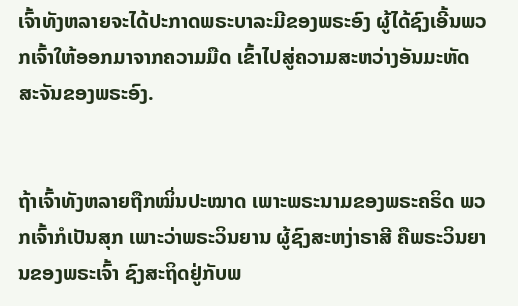ເຈົ້າທັງຫລາຍຈະໄດ້ປະກາດພຣະບາລະມີຂອງພຣະອົງ ຜູ້ໄດ້ຊົງເອີ້ນພວກເຈົ້າໃຫ້ອອກມາຈາກຄວາມມືດ ເຂົ້າໄປສູ່ຄວາມສະຫວ່າງອັນມະຫັດສະຈັນຂອງພຣະອົງ.


ຖ້າເຈົ້າທັງຫລາຍຖືກໝິ່ນປະໝາດ ເພາະພຣະນາມຂອງພຣະຄຣິດ ພວກເຈົ້າກໍເປັນສຸກ ເພາະວ່າພຣະວິນຍານ ຜູ້ຊົງສະຫງ່າຣາສີ ຄືພຣະວິນຍານຂອງພຣະເຈົ້າ ຊົງສະຖິດຢູ່ກັບພ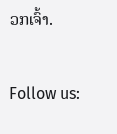ວກເຈົ້າ.


Follow us: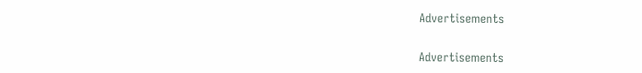Advertisements


Advertisements